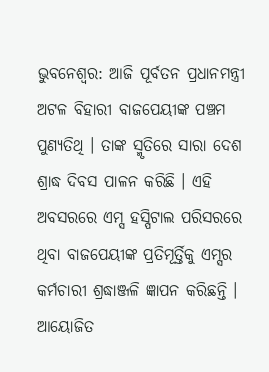ଭୁବନେଶ୍ବର: ଆଜି ପୂର୍ବତନ ପ୍ରଧାନମନ୍ତ୍ରୀ ଅଟଳ ବିହାରୀ ବାଜପେୟୀଙ୍କ ପଞ୍ଚମ ପୁଣ୍ୟତିଥି । ତାଙ୍କ ସ୍ମୃତିରେ ସାରା ଦେଶ ଶ୍ରାଦ୍ଧ ଦିବସ ପାଳନ କରିଛି । ଏହି ଅବସରରେ ଏମ୍ସ ହସ୍ପିଟାଲ ପରିସରରେ ଥିବା ବାଜପେୟୀଙ୍କ ପ୍ରତିମୂର୍ତ୍ତିକୁ ଏମ୍ସର କର୍ମଚାରୀ ଶ୍ରଦ୍ଧାଞ୍ଜଳି ଜ୍ଞାପନ କରିଛନ୍ତି । ଆୟୋଜିତ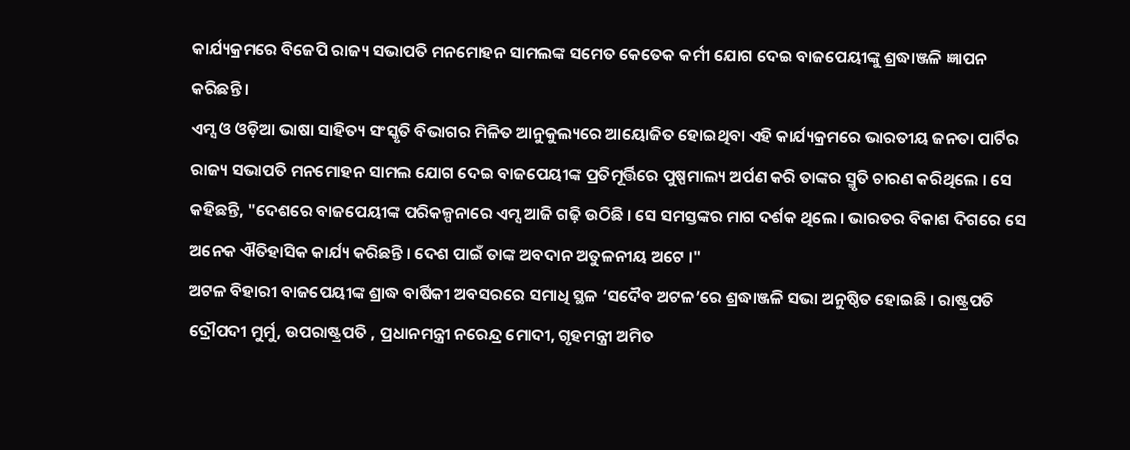କାର୍ଯ୍ୟକ୍ରମରେ ବିଜେପି ରାଜ୍ୟ ସଭାପତି ମନମୋହନ ସାମଲଙ୍କ ସମେତ କେତେକ କର୍ମୀ ଯୋଗ ଦେଇ ବାଜପେୟୀଙ୍କୁ ଶ୍ରଦ୍ଧାଞ୍ଜଳି ଜ୍ଞାପନ କରିଛନ୍ତି ।
ଏମ୍ସ ଓ ଓଡ଼ିଆ ଭାଷା ସାହିତ୍ୟ ସଂସ୍କୃତି ବିଭାଗର ମିଳିତ ଆନୁକୁଲ୍ୟରେ ଆୟୋଜିତ ହୋଇଥିବା ଏହି କାର୍ଯ୍ୟକ୍ରମରେ ଭାରତୀୟ ଜନତା ପାର୍ଟିର ରାଜ୍ୟ ସଭାପତି ମନମୋହନ ସାମଲ ଯୋଗ ଦେଇ ବାଜପେୟୀଙ୍କ ପ୍ରତିମୂର୍ତ୍ତିରେ ପୁଷ୍ପମାଲ୍ୟ ଅର୍ପଣ କରି ତାଙ୍କର ସ୍ମୃତି ଚାରଣ କରିଥିଲେ । ସେ କହିଛନ୍ତି, "ଦେଶରେ ବାଜପେୟୀଙ୍କ ପରିକଳ୍ପନାରେ ଏମ୍ସ ଆଜି ଗଢ଼ି ଉଠିଛି । ସେ ସମସ୍ତଙ୍କର ମାଗ ଦର୍ଶକ ଥିଲେ । ଭାରତର ବିକାଶ ଦିଗରେ ସେ ଅନେକ ଐତିହାସିକ କାର୍ଯ୍ୟ କରିଛନ୍ତି । ଦେଶ ପାଇଁ ତାଙ୍କ ଅବଦାନ ଅତୁଳନୀୟ ଅଟେ ।"
ଅଟଳ ବିହାରୀ ବାଜପେୟୀଙ୍କ ଶ୍ରାଦ୍ଧ ବାର୍ଷିକୀ ଅବସରରେ ସମାଧି ସ୍ଥଳ ‘ସଦୈବ ଅଟଳ’ରେ ଶ୍ରଦ୍ଧାଞ୍ଜଳି ସଭା ଅନୁଷ୍ଠିତ ହୋଇଛି । ରାଷ୍ଟ୍ରପତି ଦ୍ରୌପଦୀ ମୁର୍ମୁ, ଉପରାଷ୍ଟ୍ରପତି , ପ୍ରଧାନମନ୍ତ୍ରୀ ନରେନ୍ଦ୍ର ମୋଦୀ, ଗୃହମନ୍ତ୍ରୀ ଅମିତ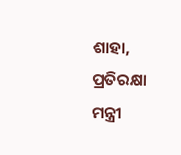ଶାହା, ପ୍ରତିରକ୍ଷା ମନ୍ତ୍ରୀ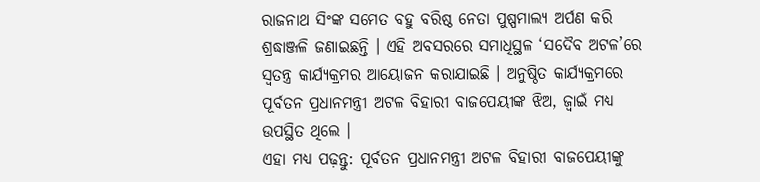ରାଜନାଥ ସିଂଙ୍କ ସମେତ ବହୁ ବରିଷ୍ଠ ନେତା ପୁଷ୍ପମାଲ୍ୟ ଅର୍ପଣ କରି ଶ୍ରଦ୍ଧାଞ୍ଜଳି ଜଣାଇଛନ୍ତି । ଏହି ଅବସରରେ ସମାଧିସ୍ଥଳ ‘ସଦୈବ ଅଟଳ’ରେ ସ୍ୱତନ୍ତ୍ର କାର୍ଯ୍ୟକ୍ରମର ଆୟୋଜନ କରାଯାଇଛି । ଅନୁଷ୍ଠିତ କାର୍ଯ୍ୟକ୍ରମରେ ପୂର୍ବତନ ପ୍ରଧାନମନ୍ତ୍ରୀ ଅଟଳ ବିହାରୀ ବାଜପେୟୀଙ୍କ ଝିଅ, ଜ୍ୱାଇଁ ମଧ୍ୟ ଉପସ୍ଥିତ ଥିଲେ ।
ଏହା ମଧ୍ୟ ପଢ଼ନ୍ତୁ: ପୂର୍ବତନ ପ୍ରଧାନମନ୍ତ୍ରୀ ଅଟଳ ବିହାରୀ ବାଜପେୟୀଙ୍କୁ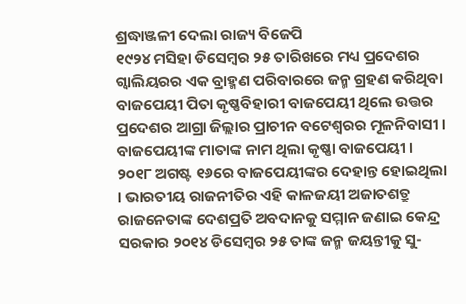ଶ୍ରଦ୍ଧାଞ୍ଜଳୀ ଦେଲା ରାଜ୍ୟ ବିଜେପି
୧୯୨୪ ମସିହା ଡିସେମ୍ବର ୨୫ ତାରିଖରେ ମଧ୍ୟ ପ୍ରଦେଶର ଗ୍ଵାଲିୟରର ଏକ ବ୍ରାହ୍ମଣ ପରିବାରରେ ଜନ୍ମ ଗ୍ରହଣ କରିଥିବା ବାଜପେୟୀ ପିତା କୃଷ୍ଣବିହାରୀ ବାଜପେୟୀ ଥିଲେ ଉତ୍ତର ପ୍ରଦେଶର ଆଗ୍ରା ଜିଲ୍ଲାର ପ୍ରାଚୀନ ବଟେଶ୍ବରର ମୂଳନିବାସୀ । ବାଜପେୟୀଙ୍କ ମାତାଙ୍କ ନାମ ଥିଲା କୃଷ୍ଣା ବାଜପେୟୀ । ୨୦୧୮ ଅଗଷ୍ଟ ୧୬ରେ ବାଜପେୟୀଙ୍କର ଦେହାନ୍ତ ହୋଇଥିଲା । ଭାରତୀୟ ରାଜନୀତିର ଏହି କାଳଜୟୀ ଅଜାତଶତ୍ରୁ ରାଜନେତାଙ୍କ ଦେଶପ୍ରତି ଅବଦାନକୁ ସମ୍ମାନ ଜଣାଇ କେନ୍ଦ୍ର ସରକାର ୨୦୧୪ ଡିସେମ୍ବର ୨୫ ତାଙ୍କ ଜନ୍ମ ଜୟନ୍ତୀକୁ ସୁ-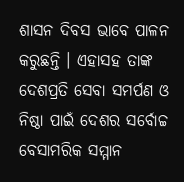ଶାସନ ଦିବସ ଭାବେ ପାଳନ କରୁଛନ୍ତି । ଏହାସହ ତାଙ୍କ ଦେଶପ୍ରତି ସେବା ସମର୍ପଣ ଓ ନିଷ୍ଠା ପାଇଁ ଦେଶର ସର୍ବୋଚ୍ଚ ବେସାମରିକ ସମ୍ମାନ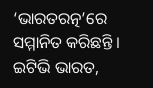‘ଭାରତରତ୍ନ’ରେ ସମ୍ମାନିତ କରିଛନ୍ତି ।
ଇଟିଭି ଭାରତ,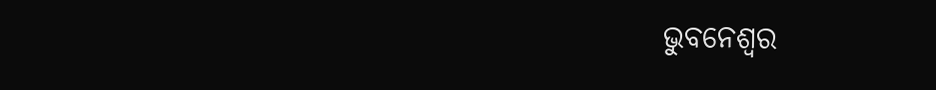ଭୁବନେଶ୍ବର